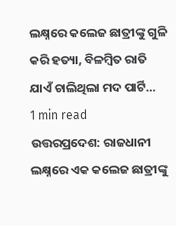ଲକ୍ଷ୍ନରେ କଲେଜ ଛାତ୍ରୀଙ୍କୁ ଗୁଳି କରି ହତ୍ୟା, ବିଳମ୍ବିତ ରାତି ଯାଏଁ ଚାଲିଥିଲା ମଦ ପାର୍ଟି…
1 min read
ଉତ୍ତରପ୍ରଦେଶ: ରାଜଧାନୀ ଲକ୍ଷ୍ନରେ ଏକ କଲେଜ ଛାତ୍ରୀଙ୍କୁ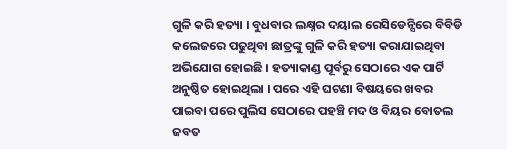ଗୁଳି କରି ହତ୍ୟା । ବୁଧବାର ଲକ୍ଷ୍ନର ଦୟାଲ ରେସିଡେନ୍ସିରେ ବିବିଡି କଲେଜରେ ପଢୁଥିବା ଛାତ୍ରଙ୍କୁ ଗୁଳି କରି ହତ୍ୟା କରାଯାଇଥିବା ଅଭିଯୋଗ ହୋଇଛି । ହତ୍ୟାକାଣ୍ଡ ପୂର୍ବରୁ ସେଠାରେ ଏକ ପାର୍ଟି ଅନୁଷ୍ଠିତ ହୋଇଥିଲା । ପରେ ଏହି ଘଟଣା ବିଷୟରେ ଖବର ପାଇବା ପରେ ପୁଲିସ ସେଠାରେ ପହଞ୍ଚି ମଦ ଓ ବିୟର ବୋତଲ ଜବତ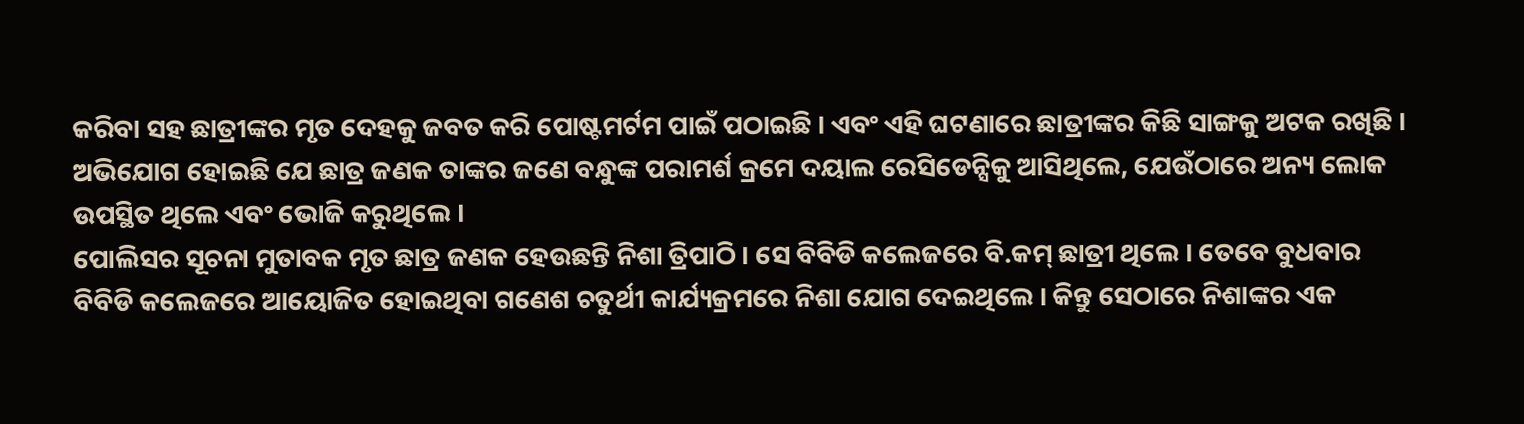କରିବା ସହ ଛାତ୍ରୀଙ୍କର ମୃତ ଦେହକୁ ଜବତ କରି ପୋଷ୍ଟମର୍ଟମ ପାଇଁ ପଠାଇଛି । ଏବଂ ଏହି ଘଟଣାରେ ଛାତ୍ରୀଙ୍କର କିଛି ସାଙ୍ଗକୁ ଅଟକ ରଖିଛି । ଅଭିଯୋଗ ହୋଇଛି ଯେ ଛାତ୍ର ଜଣକ ତାଙ୍କର ଜଣେ ବନ୍ଧୁଙ୍କ ପରାମର୍ଶ କ୍ରମେ ଦୟାଲ ରେସିଡେନ୍ସିକୁ ଆସିଥିଲେ, ଯେଉଁଠାରେ ଅନ୍ୟ ଲୋକ ଉପସ୍ଥିତ ଥିଲେ ଏବଂ ଭୋଜି କରୁଥିଲେ ।
ପୋଲିସର ସୂଚନା ମୁତାବକ ମୃତ ଛାତ୍ର ଜଣକ ହେଉଛନ୍ତି ନିଶା ତ୍ରିପାଠି । ସେ ବିବିଡି କଲେଜରେ ବି.କମ୍ ଛାତ୍ରୀ ଥିଲେ । ତେବେ ବୁଧବାର ବିବିଡି କଲେଜରେ ଆୟୋଜିତ ହୋଇଥିବା ଗଣେଶ ଚତୁର୍ଥୀ କାର୍ଯ୍ୟକ୍ରମରେ ନିଶା ଯୋଗ ଦେଇଥିଲେ । କିନ୍ତୁ ସେଠାରେ ନିଶାଙ୍କର ଏକ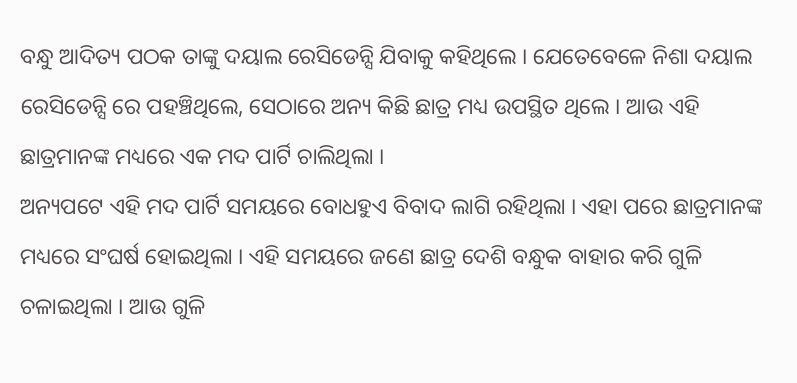ବନ୍ଧୁ ଆଦିତ୍ୟ ପଠକ ତାଙ୍କୁ ଦୟାଲ ରେସିଡେନ୍ସି ଯିବାକୁ କହିଥିଲେ । ଯେତେବେଳେ ନିଶା ଦୟାଲ ରେସିଡେନ୍ସି ରେ ପହଞ୍ଚିଥିଲେ, ସେଠାରେ ଅନ୍ୟ କିଛି ଛାତ୍ର ମଧ୍ୟ ଉପସ୍ଥିତ ଥିଲେ । ଆଉ ଏହି ଛାତ୍ରମାନଙ୍କ ମଧ୍ୟରେ ଏକ ମଦ ପାର୍ଟି ଚାଲିଥିଲା ।
ଅନ୍ୟପଟେ ଏହି ମଦ ପାର୍ଟି ସମୟରେ ବୋଧହୁଏ ବିବାଦ ଲାଗି ରହିଥିଲା । ଏହା ପରେ ଛାତ୍ରମାନଙ୍କ ମଧ୍ୟରେ ସଂଘର୍ଷ ହୋଇଥିଲା । ଏହି ସମୟରେ ଜଣେ ଛାତ୍ର ଦେଶି ବନ୍ଧୁକ ବାହାର କରି ଗୁଳି ଚଳାଇଥିଲା । ଆଉ ଗୁଳି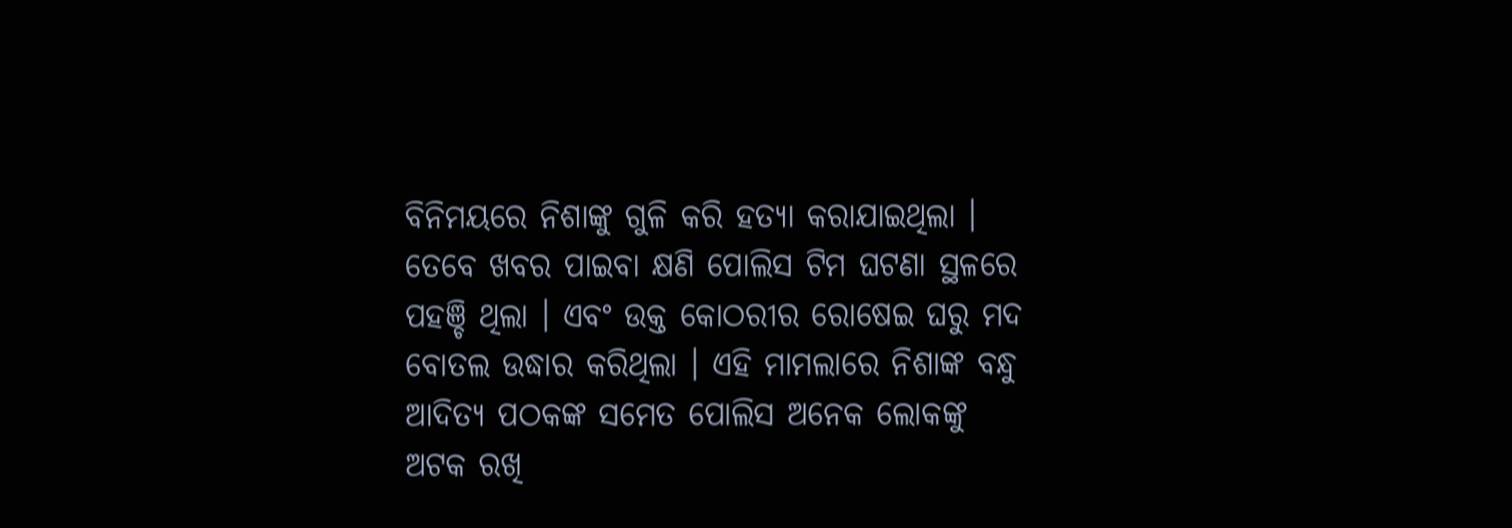ବିନିମୟରେ ନିଶାଙ୍କୁ ଗୁଳି କରି ହତ୍ୟା କରାଯାଇଥିଲା । ତେବେ ଖବର ପାଇବା କ୍ଷଣି ପୋଲିସ ଟିମ ଘଟଣା ସ୍ଥଳରେ ପହଞ୍ଚି ଥିଲା । ଏବଂ ଉକ୍ତ କୋଠରୀର ରୋଷେଇ ଘରୁ ମଦ ବୋତଲ ଉଦ୍ଧାର କରିଥିଲା । ଏହି ମାମଲାରେ ନିଶାଙ୍କ ବନ୍ଧୁ ଆଦିତ୍ୟ ପଠକଙ୍କ ସମେତ ପୋଲିସ ଅନେକ ଲୋକଙ୍କୁ ଅଟକ ରଖି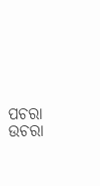ପଚରା ଉଚରା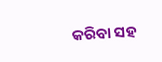କରିବା ସହ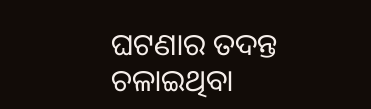ଘଟଣାର ତଦନ୍ତ ଚଳାଇଥିବା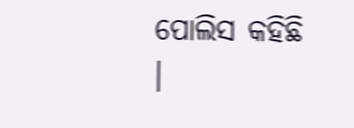ପୋଲିସ କହିଛି ।